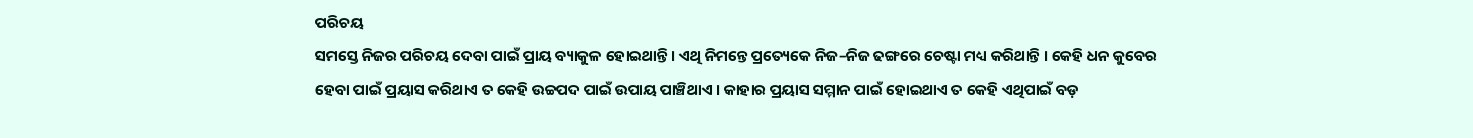ପରିଚୟ
ସମସ୍ତେ ନିଜର ପରିଚୟ ଦେବା ପାଇଁ ପ୍ରାୟ ବ୍ୟାକୁଳ ହୋଇଥାନ୍ତି । ଏଥି ନିମନ୍ତେ ପ୍ରତ୍ୟେକେ ନିଜ–ନିଜ ଢଙ୍ଗରେ ଚେଷ୍ଟା ମଧ୍ୟ କରିଥାନ୍ତି । କେହି ଧନ କୁବେର ହେବା ପାଇଁ ପ୍ରୟାସ କରିଥାଏ ତ କେହି ଉଚ୍ଚପଦ ପାଇଁ ଉପାୟ ପାଞ୍ଚିଥାଏ । କାହାର ପ୍ରୟାସ ସମ୍ମାନ ପାଇଁ ହୋଇଥାଏ ତ କେହି ଏଥିପାଇଁ ବଡ଼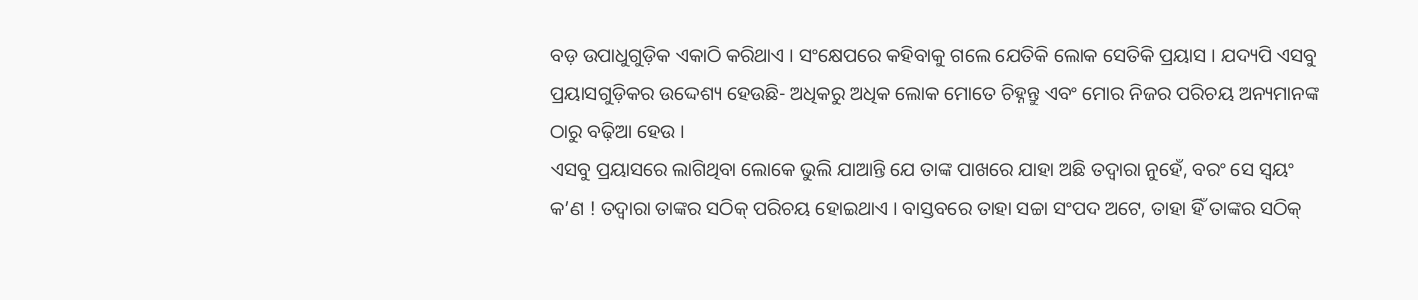ବଡ଼ ଉପାଧୁଗୁଡ଼ିକ ଏକାଠି କରିଥାଏ । ସଂକ୍ଷେପରେ କହିବାକୁ ଗଲେ ଯେତିକି ଲୋକ ସେତିକି ପ୍ରୟାସ । ଯଦ୍ୟପି ଏସବୁ ପ୍ରୟାସଗୁଡ଼ିକର ଉଦ୍ଦେଶ୍ୟ ହେଉଛି- ଅଧିକରୁ ଅଧିକ ଲୋକ ମୋତେ ଚିହ୍ନନ୍ତୁ ଏବଂ ମୋର ନିଜର ପରିଚୟ ଅନ୍ୟମାନଙ୍କ ଠାରୁ ବଢ଼ିଆ ହେଉ ।
ଏସବୁ ପ୍ରୟାସରେ ଲାଗିଥିବା ଲୋକେ ଭୁଲି ଯାଆନ୍ତି ଯେ ତାଙ୍କ ପାଖରେ ଯାହା ଅଛି ତଦ୍ବାରା ନୁହେଁ, ବରଂ ସେ ସ୍ବୟଂ କ’ଣ ! ତଦ୍ବାରା ତାଙ୍କର ସଠିକ୍ ପରିଚୟ ହୋଇଥାଏ । ବାସ୍ତବରେ ତାହା ସଚ୍ଚା ସଂପଦ ଅଟେ, ତାହା ହିଁ ତାଙ୍କର ସଠିକ୍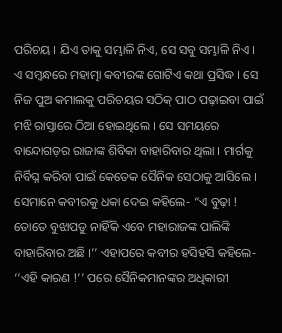ପରିଚୟ । ଯିଏ ତାକୁ ସମ୍ଭାଳି ନିଏ, ସେ ସବୁ ସମ୍ଭାଳି ନିଏ ।
ଏ ସମ୍ବନ୍ଧରେ ମହାତ୍ମା କବୀରଙ୍କ ଗୋଟିଏ କଥା ପ୍ରସିଦ୍ଧ । ସେ ନିଜ ପୁଅ କମାଲକୁ ପରିଚୟର ସଠିକ୍ ପାଠ ପଢ଼ାଇବା ପାଇଁ ମଝି ରାସ୍ତାରେ ଠିଆ ହୋଇଥିଲେ । ସେ ସମୟରେ ବାନ୍ଦୋଗଡ଼ର ରାଜାଙ୍କ ଶିବିକା ବାହାରିବାର ଥିଲା । ମାର୍ଗକୁ ନିର୍ବିଘ୍ନ କରିବା ପାଇଁ କେତେକ ସୈନିକ ସେଠାକୁ ଆସିଲେ । ସେମାନେ କବୀରକୁ ଧକା ଦେଇ କହିଲେ- “ଏ ବୁଢ଼ା ! ତୋତେ ବୁଝାପଡୁ ନାହିଁକି ଏବେ ମହାରାଜଙ୍କ ପାଲିଙ୍କି
ବାହାରିବାର ଅଛି ।’’ ଏହାପରେ କବୀର ହସିହସି କହିଲେ- ‘‘ଏହି କାରଣ !’’ ପରେ ସୈନିକମାନଙ୍କର ଅଧିକାରୀ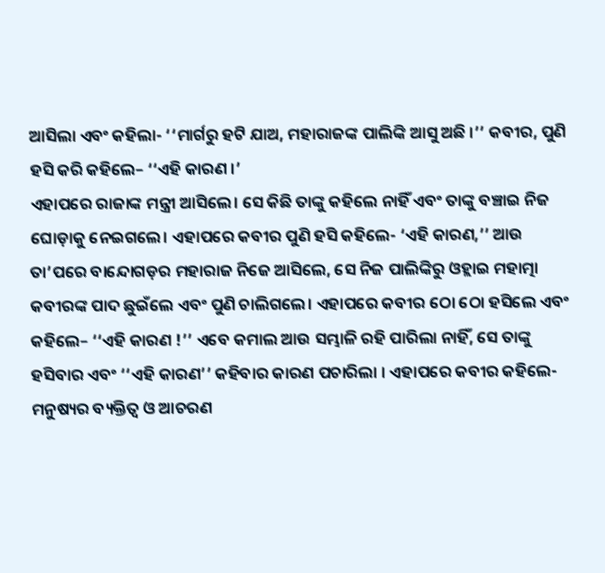ଆସିଲା ଏବଂ କହିଲା- ‘‘ମାର୍ଗରୁ ହଟି ଯାଅ, ମହାରାଜଙ୍କ ପାଲିଙ୍କି ଆସୁ ଅଛି ।’’ କବୀର, ପୁଣି ହସି କରି କହିଲେ– ‘‘ଏହି କାରଣ ।’
ଏହାପରେ ରାଜାଙ୍କ ମନ୍ତ୍ରୀ ଆସିଲେ। ସେ କିଛି ତାଙ୍କୁ କହିଲେ ନାହିଁ ଏବଂ ତାଙ୍କୁ ବଞ୍ଚାଇ ନିଜ ଘୋଡ଼ାକୁ ନେଇଗଲେ। ଏହାପରେ କବୀର ପୁଣି ହସି କହିଲେ- ‘ଏହି କାରଣ,’’ ଆଉ ତା’ପରେ ବାନ୍ଦୋଗଡ଼ର ମହାରାଜ ନିଜେ ଆସିଲେ, ସେ ନିଜ ପାଲିଙ୍କିରୁ ଓହ୍ଲାଇ ମହାତ୍ମା କବୀରଙ୍କ ପାଦ ଛୁଇଁଲେ ଏବଂ ପୁଣି ଚାଲିଗଲେ। ଏହାପରେ କବୀର ଠୋ ଠୋ ହସିଲେ ଏବଂ କହିଲେ– ‘‘ଏହି କାରଣ !’’ ଏବେ କମାଲ ଆଉ ସମ୍ଭାଳି ରହି ପାରିଲା ନାହିଁ, ସେ ତାଙ୍କୁ ହସିବାର ଏବଂ ‘‘ଏହି କାରଣ’’ କହିବାର କାରଣ ପଚାରିଲା । ଏହାପରେ କବୀର କହିଲେ-
ମନୁଷ୍ୟର ବ୍ୟକ୍ତିତ୍ଵ ଓ ଆଚରଣ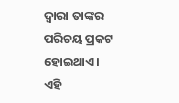ଦ୍ଵାରା ତାଙ୍କର ପରିଚୟ ପ୍ରକଟ ହୋଇଥାଏ । ଏହି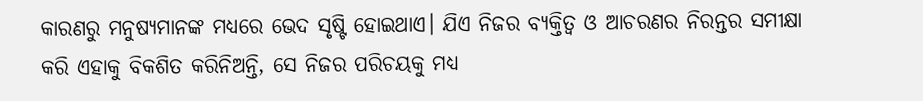କାରଣରୁ ମନୁଷ୍ୟମାନଙ୍କ ମଧ୍ୟରେ ଭେଦ ସୃଷ୍ଟି ହୋଇଥାଏ। ଯିଏ ନିଜର ବ୍ୟକ୍ତିତ୍ଵ ଓ ଆଚରଣର ନିରନ୍ତର ସମୀକ୍ଷା କରି ଏହାକୁ ବିକଶିତ କରିନିଅନ୍ତି, ସେ ନିଜର ପରିଚୟକୁ ମଧ୍ୟ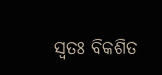ସ୍ବତଃ ବିକଶିତ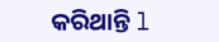କରିଥାନ୍ତି l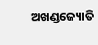ଅଖଣ୍ଡଜ୍ୟୋତି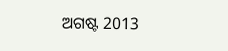ଅଗଷ୍ଟ 2013